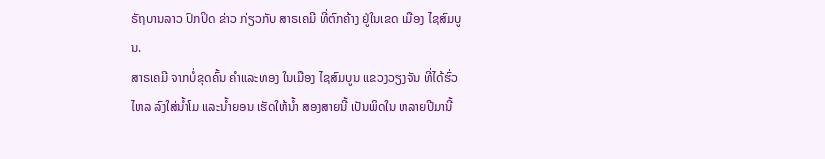ຣັຖບານລາວ ປົກປິດ ຂ່າວ ກ່ຽວກັບ ສາຣເຄມີ ທີ່ຕົກຄ້າງ ຢູ່ໃນເຂດ ເມືອງ ໄຊສົມບູນ.
ສາຣເຄມີ ຈາກບໍ່ຂຸດຄົ້ນ ຄໍາແລະທອງ ໃນເມືອງ ໄຊສົມບູນ ແຂວງວຽງຈັນ ທີ່ໄດ້ຮົ່ວໄຫລ ລົງໃສ່ນໍ້າໂມ ແລະນໍ້າຍອນ ເຮັດໃຫ້ນໍ້າ ສອງສາຍນີ້ ເປັນພິດໃນ ຫລາຍປີມານີ້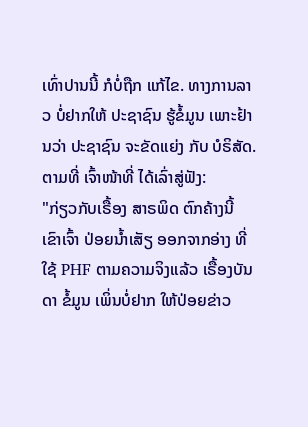ເທົ່າປານນີ້ ກໍບໍ່ຖືກ ແກ້ໄຂ. ທາງການລາວ ບໍ່ຢາກໃຫ້ ປະຊາຊົນ ຮູ້ຂໍ້ມູນ ເພາະຢ້ານວ່າ ປະຊາຊົນ ຈະຂັດແຍ່ງ ກັບ ບໍຣິສັດ. ຕາມທີ່ ເຈົ້າໜ້າທີ່ ໄດ້ເລົ່າສູ່ຟັງ:
"ກ່ຽວກັບເຣື້ອງ ສາຣພິດ ຕົກຄ້າງນີ້ ເຂົາເຈົ້າ ປ່ອຍນໍ້າເສັຽ ອອກຈາກອ່າງ ທີ່ໃຊ້ PHF ຕາມຄວາມຈິງແລ້ວ ເຣື້ອງບັນດາ ຂໍ້ມູນ ເພິ່ນບໍ່ຢາກ ໃຫ້ປ່ອຍຂ່າວ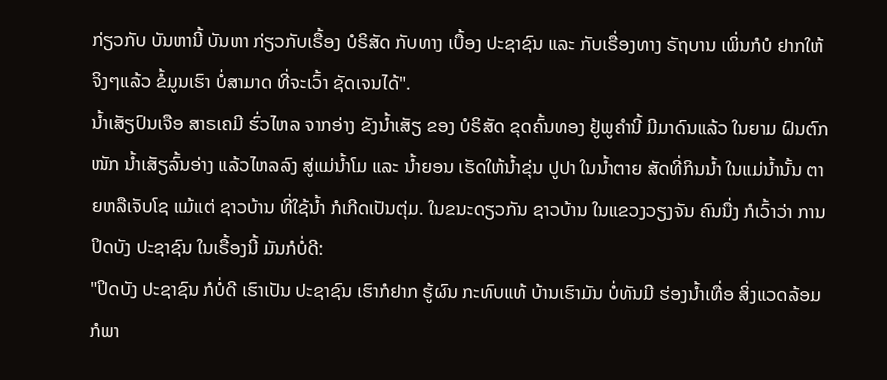ກ່ຽວກັບ ບັນຫານີ້ ບັນຫາ ກ່ຽວກັບເຣື້ອງ ບໍຣິສັດ ກັບທາງ ເບື້ອງ ປະຊາຊົນ ແລະ ກັບເຣື່ອງທາງ ຣັຖບານ ເພິ່ນກໍບໍ ຢາກໃຫ້ ຈິງໆແລ້ວ ຂໍ້ມູນເຮົາ ບໍ່ສາມາດ ທີ່ຈະເວົ້າ ຊັດເຈນໄດ້".
ນໍ້າເສັຽປົນເຈືອ ສາຣເຄມີ ຮົ່ວໄຫລ ຈາກອ່າງ ຂັງນໍ້າເສັຽ ຂອງ ບໍຣິສັດ ຂຸດຄົ້ນທອງ ຢູ້ພູຄໍານີ້ ມີມາດົນແລ້ວ ໃນຍາມ ຝົນຕົກໜັກ ນໍ້າເສັຽລົ້ນອ່າງ ແລ້ວໄຫລລົງ ສູ່ແມ່ນໍ້າໂມ ແລະ ນໍ້າຍອນ ເຮັດໃຫ້ນໍ້າຂຸ່ນ ປູປາ ໃນນໍ້າຕາຍ ສັດທີ່ກິນນໍ້າ ໃນແມ່ນໍ້ານັ້ນ ຕາຍຫລືເຈັບໂຊ ແມ້ແຕ່ ຊາວບ້ານ ທີ່ໃຊ້ນໍ້າ ກໍເກີດເປັນຕຸ່ມ. ໃນຂນະດຽວກັນ ຊາວບ້ານ ໃນແຂວງວຽງຈັນ ຄົນນື່ງ ກໍເວົ້າວ່າ ການປິດບັງ ປະຊາຊົນ ໃນເຣື້ອງນີ້ ມັນກໍບໍ່ດີ:
"ປິດບັງ ປະຊາຊົນ ກໍບໍ່ດີ ເຮົາເປັນ ປະຊາຊົນ ເຮົາກໍຢາກ ຮູ້ຜົນ ກະທົບແທ້ ບ້ານເຮົາມັນ ບໍ່ທັນມີ ຮ່ອງນໍ້າເທື່ອ ສິ່ງແວດລ້ອມ ກໍພາ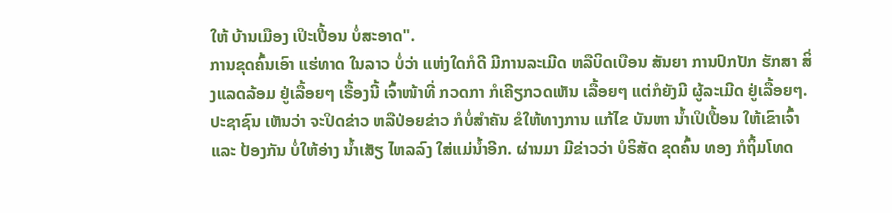ໃຫ້ ບ້ານເມືອງ ເປິະເປື້ອນ ບໍ່ສະອາດ".
ການຂຸດຄົ້ນເອົາ ແຮ່ທາດ ໃນລາວ ບໍ່ວ່າ ແຫ່ງໃດກໍດີ ມີການລະເມີດ ຫລືບິດເບືອນ ສັນຍາ ການປົກປັກ ຮັກສາ ສິ່ງແລດລ້ອມ ຢູ່ເລື້ອຍໆ ເຣື້ອງນີ້ ເຈົ້າໜ້າທີ່ ກວດກາ ກໍເຄີຽກວດເຫັນ ເລື້ອຍໆ ແຕ່ກໍຍັງມີ ຜູ້ລະເມີດ ຢູ່ເລື້ອຍໆ.
ປະຊາຊົນ ເຫັນວ່າ ຈະປິດຂ່າວ ຫລືປ່ອຍຂ່າວ ກໍບໍ່ສໍາຄັນ ຂໍໃຫ້ທາງການ ແກ້ໄຂ ບັນຫາ ນໍ້າເປິເປື້ອນ ໃຫ້ເຂົາເຈົ້າ ແລະ ປ້ອງກັນ ບໍ່ໃຫ້ອ່າງ ນໍ້າເສັຽ ໄຫລລົງ ໃສ່ແມ່ນໍ້າອີກ. ຜ່ານມາ ມີຂ່າວວ່າ ບໍຣິສັດ ຂຸດຄົ້ນ ທອງ ກໍຖິ້ມໂທດ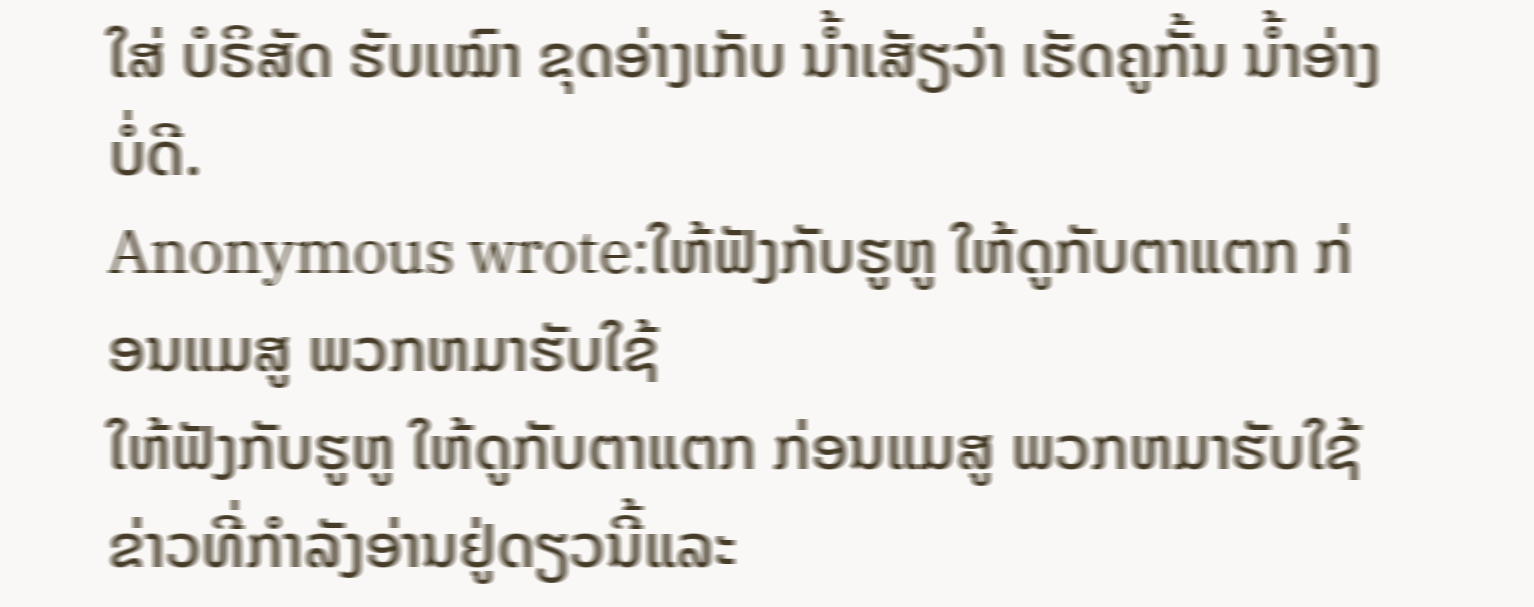ໃສ່ ບໍຣິສັດ ຮັບເໝົາ ຂຸດອ່າງເກັບ ນໍ້າເສັຽວ່າ ເຮັດຄູກັ້ນ ນໍ້າອ່າງ ບໍ່ດີ.
Anonymous wrote:ໃຫ້ຟັງກັບຮູຫູ ໃຫ້ດູກັບຕາແຕກ ກ່ອນແມສູ ພວກຫມາຮັບໃຊ້
ໃຫ້ຟັງກັບຮູຫູ ໃຫ້ດູກັບຕາແຕກ ກ່ອນແມສູ ພວກຫມາຮັບໃຊ້
ຂ່າວທີ່ກໍາລັງອ່ານຢູ່ດຽວນີ້ແລະ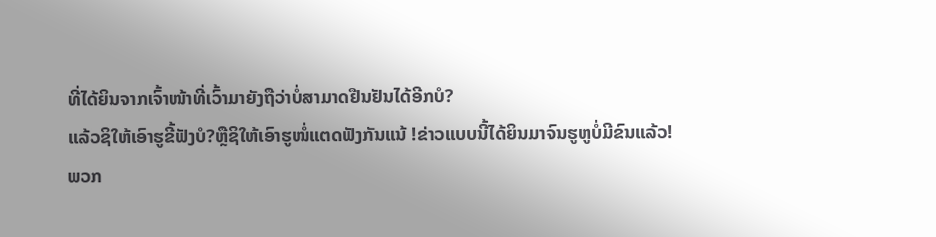ທີ່ໄດ້ຍິນຈາກເຈົ້າໜ້າທີ່ເວົ້າມາຍັງຖືວ່າບໍ່ສາມາດຢືນຢັນໄດ້ອີກບໍ?
ແລ້ວຊິໃຫ້ເອົາຮູຂີ້ຟັງບໍ?ຫຼືຊິໃຫ້ເອົາຮູໜໍ່ແຕດຟັງກັນແນ້ !ຂ່າວແບບນີ້ໄດ້ຍິນມາຈົນຮູຫູບໍ່ມີຂົນແລ້ວ!
ພວກ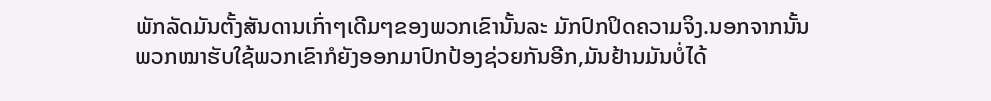ພັກລັດມັນຕັ້ງສັນດານເກົ່າໆເດີມໆຂອງພວກເຂົານັ້ນລະ ມັກປົກປິດຄວາມຈິງ.ນອກຈາກນັ້ນ
ພວກໝາຮັບໃຊ້ພວກເຂົາກໍຍັງອອກມາປົກປ້ອງຊ່ວຍກັນອີກ,ມັນຢ້ານມັນບໍ່ໄດ້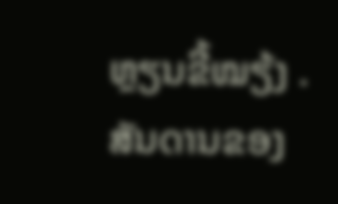ຫຼຽນຂີ້ໝຽ້ງ .
ສັນດານຂອງ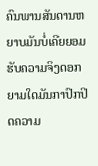ຄົນພານສັນດານຫຍາບມັນບໍ່ເຄີຍຍອມຮັບຄວາມຈິງດອກ
ຍາມໃດມັນກາປົກປິດຄວາມ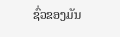ຊົ່ວຂອງມັນ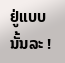ຢູ່ແບບນັ້ນລະ !